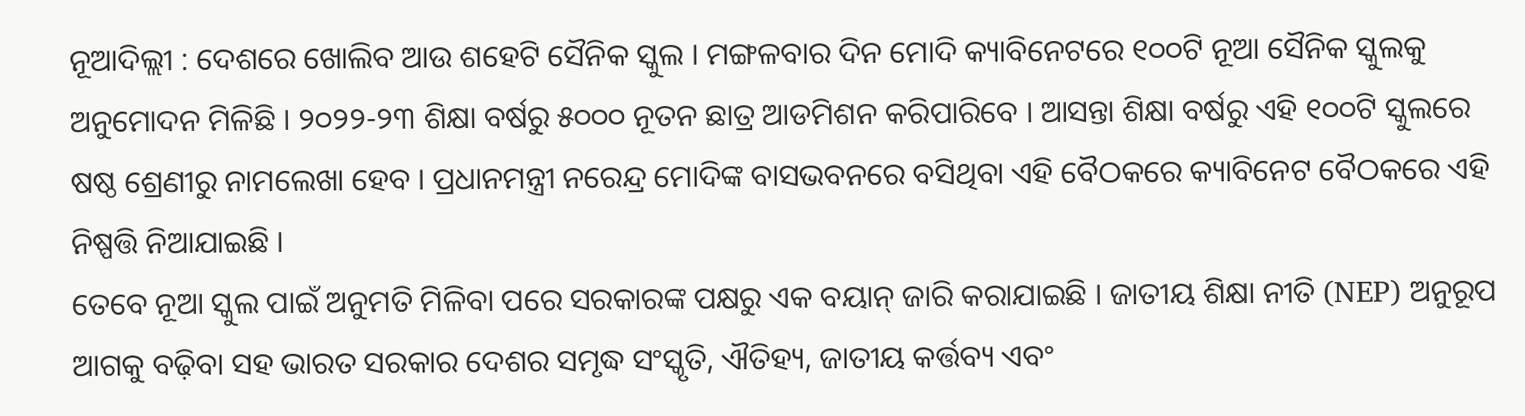ନୂଆଦିଲ୍ଲୀ : ଦେଶରେ ଖୋଲିବ ଆଉ ଶହେଟି ସୈନିକ ସ୍କୁଲ । ମଙ୍ଗଳବାର ଦିନ ମୋଦି କ୍ୟାବିନେଟରେ ୧୦୦ଟି ନୂଆ ସୈନିକ ସ୍କୁଲକୁ ଅନୁମୋଦନ ମିଳିଛି । ୨୦୨୨-୨୩ ଶିକ୍ଷା ବର୍ଷରୁ ୫୦୦୦ ନୂତନ ଛାତ୍ର ଆଡମିଶନ କରିପାରିବେ । ଆସନ୍ତା ଶିକ୍ଷା ବର୍ଷରୁ ଏହି ୧୦୦ଟି ସ୍କୁଲରେ ଷଷ୍ଠ ଶ୍ରେଣୀରୁ ନାମଲେଖା ହେବ । ପ୍ରଧାନମନ୍ତ୍ରୀ ନରେନ୍ଦ୍ର ମୋଦିଙ୍କ ବାସଭବନରେ ବସିଥିବା ଏହି ବୈଠକରେ କ୍ୟାବିନେଟ ବୈଠକରେ ଏହି ନିଷ୍ପତ୍ତି ନିଆଯାଇଛି ।
ତେବେ ନୂଆ ସ୍କୁଲ ପାଇଁ ଅନୁମତି ମିଳିବା ପରେ ସରକାରଙ୍କ ପକ୍ଷରୁ ଏକ ବୟାନ୍ ଜାରି କରାଯାଇଛି । ଜାତୀୟ ଶିକ୍ଷା ନୀତି (NEP) ଅନୁରୂପ ଆଗକୁ ବଢ଼ିବା ସହ ଭାରତ ସରକାର ଦେଶର ସମୃଦ୍ଧ ସଂସ୍କୃତି, ଐତିହ୍ୟ, ଜାତୀୟ କର୍ତ୍ତବ୍ୟ ଏବଂ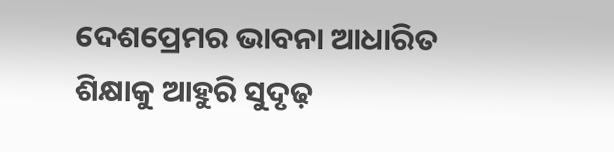ଦେଶପ୍ରେମର ଭାବନା ଆଧାରିତ ଶିକ୍ଷାକୁ ଆହୁରି ସୁଦୃଢ଼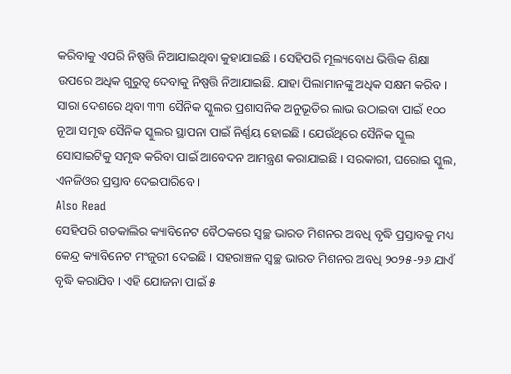କରିବାକୁ ଏପରି ନିଷ୍ପତ୍ତି ନିଆଯାଇଥିବା କୁହାଯାଇଛି । ସେହିପରି ମୂଲ୍ୟବୋଧ ଭିତ୍ତିକ ଶିକ୍ଷା ଉପରେ ଅଧିକ ଗୁରୁତ୍ୱ ଦେବାକୁ ନିଷ୍ପତ୍ତି ନିଆଯାଇଛି. ଯାହା ପିଲାମାନଙ୍କୁ ଅଧିକ ସକ୍ଷମ କରିବ ।
ସାରା ଦେଶରେ ଥିବା ୩୩ ସୈନିକ ସ୍କୁଲର ପ୍ରଶାସନିକ ଅନୁଭୂତିର ଲାଭ ଉଠାଇବା ପାଇଁ ୧୦୦ ନୂଆ ସମୃଦ୍ଧ ସୈନିକ ସ୍କୁଲର ସ୍ଥାପନା ପାଇଁ ନିର୍ଣ୍ଣୟ ହୋଇଛି । ଯେଉଁଥିରେ ସୈନିକ ସ୍କୁଲ ସୋସାଇଟିକୁ ସମୃଦ୍ଧ କରିବା ପାଇଁ ଆବେଦନ ଆମନ୍ତ୍ରଣ କରାଯାଇଛି । ସରକାରୀ, ଘରୋଇ ସ୍କୁଲ, ଏନଜିଓର ପ୍ରସ୍ତାବ ଦେଇପାରିବେ ।
Also Read
ସେହିପରି ଗତକାଲିର କ୍ୟାବିନେଟ ବୈଠକରେ ସ୍ୱଚ୍ଛ ଭାରତ ମିଶନର ଅବଧି ବୃଦ୍ଧି ପ୍ରସ୍ତାବକୁ ମଧ୍ୟ କେନ୍ଦ୍ର କ୍ୟାବିନେଟ ମଂଜୁରୀ ଦେଇଛି । ସହରାଞ୍ଚଳ ସ୍ୱଚ୍ଛ ଭାରତ ମିଶନର ଅବଧି ୨୦୨୫-୨୬ ଯାଏଁ ବୃଦ୍ଧି କରାଯିବ । ଏହି ଯୋଜନା ପାଇଁ ୫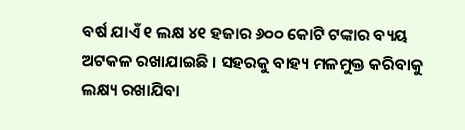ବର୍ଷ ଯାଏଁ ୧ ଲକ୍ଷ ୪୧ ହଜାର ୬୦୦ କୋଟି ଟଙ୍କାର ବ୍ୟୟ ଅଟକଳ ରଖାଯାଇଛି । ସହରକୁ ବାହ୍ୟ ମଳମୁକ୍ତ କରିବାକୁ ଲକ୍ଷ୍ୟ ରଖାଯିବା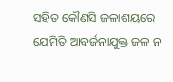ସହିତ କୌଣସି ଜଳାଶୟରେ ଯେମିତି ଆବର୍ଜନାଯୁକ୍ତ ଜଳ ନ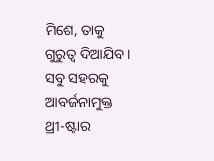ମିଶେ, ତାକୁ ଗୁରୁତ୍ୱ ଦିଆଯିବ । ସବୁ ସହରକୁ ଆବର୍ଜନାମୁକ୍ତ ଥ୍ରୀ-ଷ୍ଟାର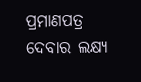ପ୍ରମାଣପତ୍ର ଦେବାର ଲକ୍ଷ୍ୟ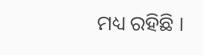ମଧ୍ୟ ରହିଛି ।